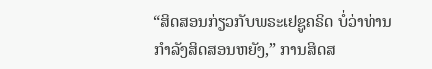“ສິດສອນກ່ຽວກັບພຣະເຢຊູຄຣິດ ບໍ່ວ່າທ່ານກຳລັງສິດສອນຫຍັງ,” ການສິດສ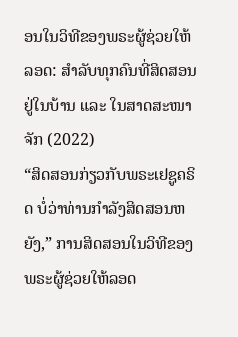ອນໃນວິທີຂອງພຣະຜູ້ຊ່ວຍໃຫ້ລອດ: ສຳລັບທຸກຄົນທີ່ສິດສອນຢູ່ໃນບ້ານ ແລະ ໃນສາດສະໜາຈັກ (2022)
“ສິດສອນກ່ຽວກັບພຣະເຢຊູຄຣິດ ບໍ່ວ່າທ່ານກຳລັງສິດສອນຫຍັງ,” ການສິດສອນໃນວິທີຂອງພຣະຜູ້ຊ່ວຍໃຫ້ລອດ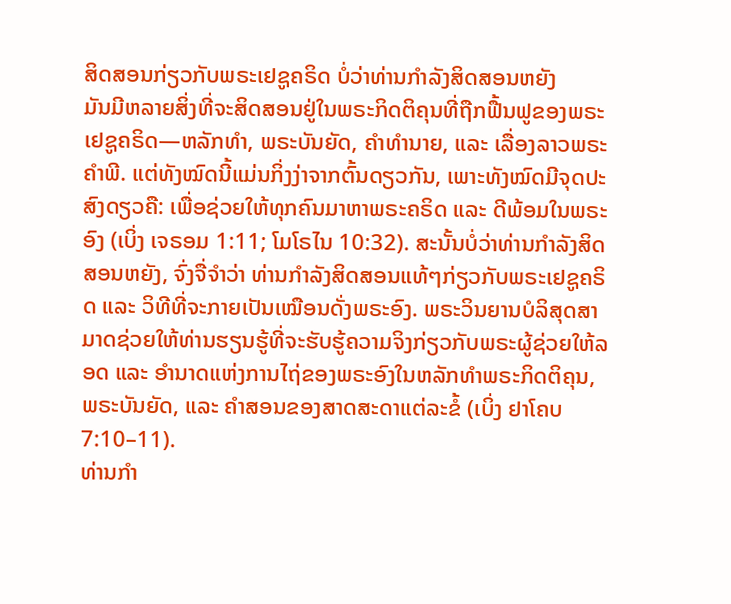ສິດສອນກ່ຽວກັບພຣະເຢຊູຄຣິດ ບໍ່ວ່າທ່ານກຳລັງສິດສອນຫຍັງ
ມັນມີຫລາຍສິ່ງທີ່ຈະສິດສອນຢູ່ໃນພຣະກິດຕິຄຸນທີ່ຖືກຟື້ນຟູຂອງພຣະເຢຊູຄຣິດ—ຫລັກທຳ, ພຣະບັນຍັດ, ຄຳທຳນາຍ, ແລະ ເລື່ອງລາວພຣະຄຳພີ. ແຕ່ທັງໝົດນີ້ແມ່ນກິ່ງງ່າຈາກຕົ້ນດຽວກັນ, ເພາະທັງໝົດມີຈຸດປະສົງດຽວຄື: ເພື່ອຊ່ວຍໃຫ້ທຸກຄົນມາຫາພຣະຄຣິດ ແລະ ດີພ້ອມໃນພຣະອົງ (ເບິ່ງ ເຈຣອມ 1:11; ໂມໂຣໄນ 10:32). ສະນັ້ນບໍ່ວ່າທ່ານກຳລັງສິດສອນຫຍັງ, ຈົ່ງຈື່ຈຳວ່າ ທ່ານກຳລັງສິດສອນແທ້ໆກ່ຽວກັບພຣະເຢຊູຄຣິດ ແລະ ວິທີທີ່ຈະກາຍເປັນເໝືອນດັ່ງພຣະອົງ. ພຣະວິນຍານບໍລິສຸດສາມາດຊ່ວຍໃຫ້ທ່ານຮຽນຮູ້ທີ່ຈະຮັບຮູ້ຄວາມຈິງກ່ຽວກັບພຣະຜູ້ຊ່ວຍໃຫ້ລອດ ແລະ ອຳນາດແຫ່ງການໄຖ່ຂອງພຣະອົງໃນຫລັກທຳພຣະກິດຕິຄຸນ, ພຣະບັນຍັດ, ແລະ ຄຳສອນຂອງສາດສະດາແຕ່ລະຂໍ້ (ເບິ່ງ ຢາໂຄບ 7:10–11).
ທ່ານກຳ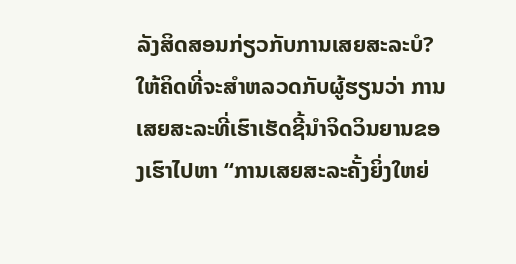ລັງສິດສອນກ່ຽວກັບການເສຍສະລະບໍ? ໃຫ້ຄິດທີ່ຈະສຳຫລວດກັບຜູ້ຮຽນວ່າ ການເສຍສະລະທີ່ເຮົາເຮັດຊີ້ນຳຈິດວິນຍານຂອງເຮົາໄປຫາ “ການເສຍສະລະຄັ້ງຍິ່ງໃຫຍ່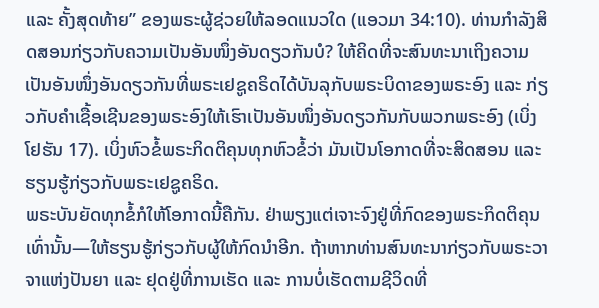ແລະ ຄັ້ງສຸດທ້າຍ” ຂອງພຣະຜູ້ຊ່ວຍໃຫ້ລອດແນວໃດ (ແອວມາ 34:10). ທ່ານກຳລັງສິດສອນກ່ຽວກັບຄວາມເປັນອັນໜຶ່ງອັນດຽວກັນບໍ? ໃຫ້ຄິດທີ່ຈະສົນທະນາເຖິງຄວາມເປັນອັນໜຶ່ງອັນດຽວກັນທີ່ພຣະເຢຊູຄຣິດໄດ້ບັນລຸກັບພຣະບິດາຂອງພຣະອົງ ແລະ ກ່ຽວກັບຄຳເຊື້ອເຊີນຂອງພຣະອົງໃຫ້ເຮົາເປັນອັນໜຶ່ງອັນດຽວກັນກັບພວກພຣະອົງ (ເບິ່ງ ໂຢຮັນ 17). ເບິ່ງຫົວຂໍ້ພຣະກິດຕິຄຸນທຸກຫົວຂໍ້ວ່າ ມັນເປັນໂອກາດທີ່ຈະສິດສອນ ແລະ ຮຽນຮູ້ກ່ຽວກັບພຣະເຢຊູຄຣິດ.
ພຣະບັນຍັດທຸກຂໍ້ກໍໃຫ້ໂອກາດນີ້ຄືກັນ. ຢ່າພຽງແຕ່ເຈາະຈົງຢູ່ທີ່ກົດຂອງພຣະກິດຕິຄຸນເທົ່ານັ້ນ—ໃຫ້ຮຽນຮູ້ກ່ຽວກັບຜູ້ໃຫ້ກົດນຳອີກ. ຖ້າຫາກທ່ານສົນທະນາກ່ຽວກັບພຣະວາຈາແຫ່ງປັນຍາ ແລະ ຢຸດຢູ່ທີ່ການເຮັດ ແລະ ການບໍ່ເຮັດຕາມຊີວິດທີ່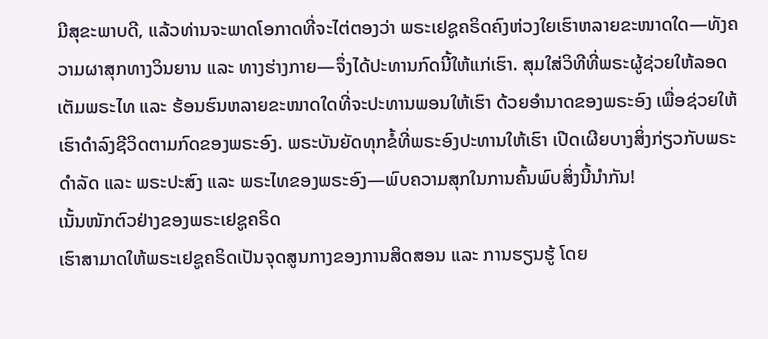ມີສຸຂະພາບດີ, ແລ້ວທ່ານຈະພາດໂອກາດທີ່ຈະໄຕ່ຕອງວ່າ ພຣະເຢຊູຄຣິດຄົງຫ່ວງໃຍເຮົາຫລາຍຂະໜາດໃດ—ທັງຄວາມຜາສຸກທາງວິນຍານ ແລະ ທາງຮ່າງກາຍ—ຈຶ່ງໄດ້ປະທານກົດນີ້ໃຫ້ແກ່ເຮົາ. ສຸມໃສ່ວິທີທີ່ພຣະຜູ້ຊ່ວຍໃຫ້ລອດເຕັມພຣະໄທ ແລະ ຮ້ອນຮົນຫລາຍຂະໜາດໃດທີ່ຈະປະທານພອນໃຫ້ເຮົາ ດ້ວຍອຳນາດຂອງພຣະອົງ ເພື່ອຊ່ວຍໃຫ້ເຮົາດຳລົງຊີວິດຕາມກົດຂອງພຣະອົງ. ພຣະບັນຍັດທຸກຂໍ້ທີ່ພຣະອົງປະທານໃຫ້ເຮົາ ເປີດເຜີຍບາງສິ່ງກ່ຽວກັບພຣະດຳລັດ ແລະ ພຣະປະສົງ ແລະ ພຣະໄທຂອງພຣະອົງ—ພົບຄວາມສຸກໃນການຄົ້ນພົບສິ່ງນີ້ນຳກັນ!
ເນັ້ນໜັກຕົວຢ່າງຂອງພຣະເຢຊູຄຣິດ
ເຮົາສາມາດໃຫ້ພຣະເຢຊູຄຣິດເປັນຈຸດສູນກາງຂອງການສິດສອນ ແລະ ການຮຽນຮູ້ ໂດຍ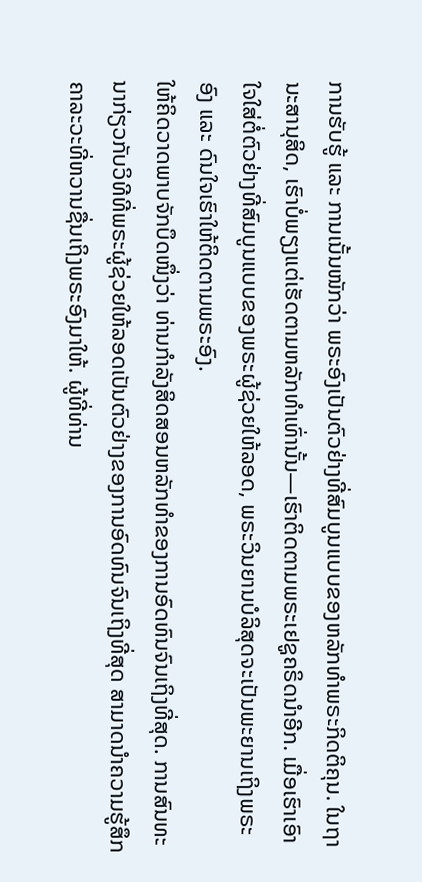ການຮັບຮູ້ ແລະ ການເນັ້ນໜັກວ່າ ພຣະອົງເປັນຕົວຢ່າງທີ່ສົມບູນແບບຂອງຫລັກທຳພຣະກິດຕິຄຸນ. ໃນຖານະສານຸສິດ, ເຮົາບໍ່ພຽງແຕ່ເຮັດຕາມຫລັກທຳເທົ່ານັ້ນ—ເຮົາຕິດຕາມພຣະເຢຊູຄຣິດນຳອີກ. ເມື່ອເຮົາເອົາໃຈໃສ່ຕໍ່ຕົວຢ່າງທີ່ສົມບູນແບບຂອງພຣະຜູ້ຊ່ວຍໃຫ້ລອດ, ພຣະວິນຍານບໍລິສຸດຈະເປັນພະຍານເຖິງພຣະອົງ ແລະ ດົນໃຈເຮົາໃຫ້ຕິດຕາມພຣະອົງ.
ໃຫ້ຄິດວາດພາບຈັກບຶດໜຶ່ງວ່າ ທ່ານກຳລັງສິດສອນຫລັກທຳຂອງການອົດທົນຈົນເຖິງທີ່ສຸດ. ການສົນທະນາກ່ຽວກັບວິທີທີ່ພຣະຜູ້ຊ່ວຍໃຫ້ລອດເປັນຕົວຢ່າງຂອງການອົດທົນຈົນເຖິງທີ່ສຸດ ສາມາດນຳຄວາມຮູ້ສຶກຄາລະວະທີ່ຫວານຊື່ນເຖິງພຣະອົງມາໃຫ້. ຜູ້ທີ່ທ່ານ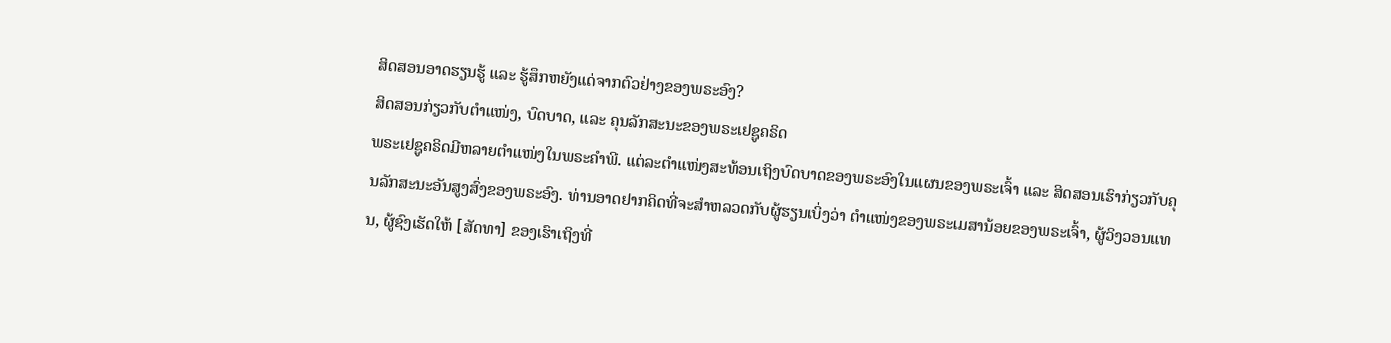ສິດສອນອາດຮຽນຮູ້ ແລະ ຮູ້ສຶກຫຍັງແດ່ຈາກຕົວຢ່າງຂອງພຣະອົງ?
ສິດສອນກ່ຽວກັບຕຳແໜ່ງ, ບົດບາດ, ແລະ ຄຸນລັກສະນະຂອງພຣະເຢຊູຄຣິດ
ພຣະເຢຊູຄຣິດມີຫລາຍຕຳແໜ່ງໃນພຣະຄຳພີ. ແຕ່ລະຕຳແໜ່ງສະທ້ອນເຖິງບົດບາດຂອງພຣະອົງໃນແຜນຂອງພຣະເຈົ້າ ແລະ ສິດສອນເຮົາກ່ຽວກັບຄຸນລັກສະນະອັນສູງສົ່ງຂອງພຣະອົງ. ທ່ານອາດຢາກຄິດທີ່ຈະສຳຫລວດກັບຜູ້ຮຽນເບິ່ງວ່າ ຕຳແໜ່ງຂອງພຣະເມສານ້ອຍຂອງພຣະເຈົ້າ, ຜູ້ວິງວອນແທນ, ຜູ້ຊົງເຮັດໃຫ້ [ສັດທາ] ຂອງເຮົາເຖິງທີ່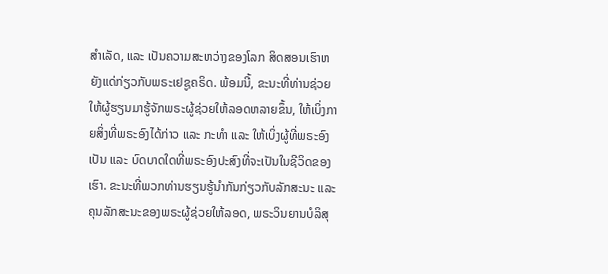ສຳເລັດ, ແລະ ເປັນຄວາມສະຫວ່າງຂອງໂລກ ສິດສອນເຮົາຫຍັງແດ່ກ່ຽວກັບພຣະເຢຊູຄຣິດ. ພ້ອມນີ້, ຂະນະທີ່ທ່ານຊ່ວຍໃຫ້ຜູ້ຮຽນມາຮູ້ຈັກພຣະຜູ້ຊ່ວຍໃຫ້ລອດຫລາຍຂຶ້ນ, ໃຫ້ເບິ່ງກາຍສິ່ງທີ່ພຣະອົງໄດ້ກ່າວ ແລະ ກະທຳ ແລະ ໃຫ້ເບິ່ງຜູ້ທີ່ພຣະອົງເປັນ ແລະ ບົດບາດໃດທີ່ພຣະອົງປະສົງທີ່ຈະເປັນໃນຊີວິດຂອງເຮົາ. ຂະນະທີ່ພວກທ່ານຮຽນຮູ້ນຳກັນກ່ຽວກັບລັກສະນະ ແລະ ຄຸນລັກສະນະຂອງພຣະຜູ້ຊ່ວຍໃຫ້ລອດ, ພຣະວິນຍານບໍລິສຸ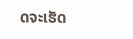ດຈະເຮັດ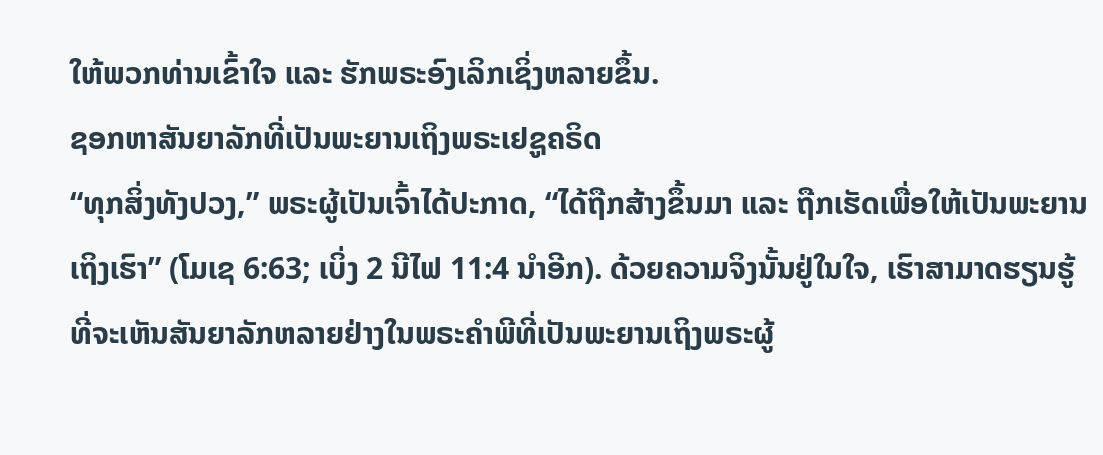ໃຫ້ພວກທ່ານເຂົ້າໃຈ ແລະ ຮັກພຣະອົງເລິກເຊິ່ງຫລາຍຂຶ້ນ.
ຊອກຫາສັນຍາລັກທີ່ເປັນພະຍານເຖິງພຣະເຢຊູຄຣິດ
“ທຸກສິ່ງທັງປວງ,” ພຣະຜູ້ເປັນເຈົ້າໄດ້ປະກາດ, “ໄດ້ຖືກສ້າງຂຶ້ນມາ ແລະ ຖືກເຮັດເພື່ອໃຫ້ເປັນພະຍານເຖິງເຮົາ” (ໂມເຊ 6:63; ເບິ່ງ 2 ນີໄຟ 11:4 ນຳອີກ). ດ້ວຍຄວາມຈິງນັ້ນຢູ່ໃນໃຈ, ເຮົາສາມາດຮຽນຮູ້ທີ່ຈະເຫັນສັນຍາລັກຫລາຍຢ່າງໃນພຣະຄຳພີທີ່ເປັນພະຍານເຖິງພຣະຜູ້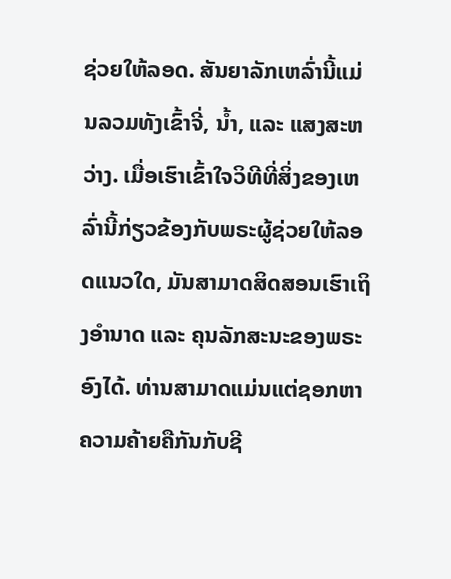ຊ່ວຍໃຫ້ລອດ. ສັນຍາລັກເຫລົ່ານີ້ແມ່ນລວມທັງເຂົ້າຈີ່, ນ້ຳ, ແລະ ແສງສະຫວ່າງ. ເມື່ອເຮົາເຂົ້າໃຈວິທີທີ່ສິ່ງຂອງເຫລົ່ານີ້ກ່ຽວຂ້ອງກັບພຣະຜູ້ຊ່ວຍໃຫ້ລອດແນວໃດ, ມັນສາມາດສິດສອນເຮົາເຖິງອຳນາດ ແລະ ຄຸນລັກສະນະຂອງພຣະອົງໄດ້. ທ່ານສາມາດແມ່ນແຕ່ຊອກຫາຄວາມຄ້າຍຄືກັນກັບຊີ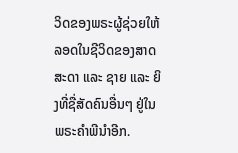ວິດຂອງພຣະຜູ້ຊ່ວຍໃຫ້ລອດໃນຊີວິດຂອງສາດສະດາ ແລະ ຊາຍ ແລະ ຍິງທີ່ຊື່ສັດຄົນອື່ນໆ ຢູ່ໃນພຣະຄຳພີນຳອີກ.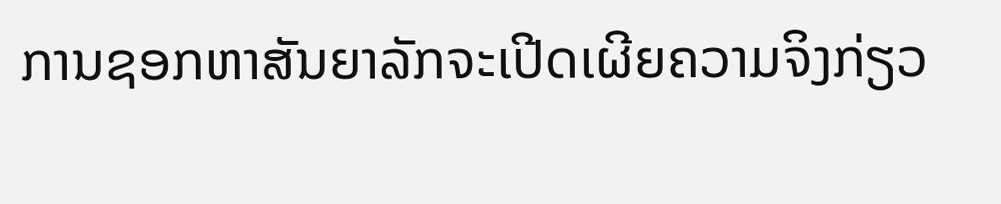ການຊອກຫາສັນຍາລັກຈະເປີດເຜີຍຄວາມຈິງກ່ຽວ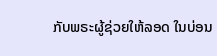ກັບພຣະຜູ້ຊ່ວຍໃຫ້ລອດ ໃນບ່ອນ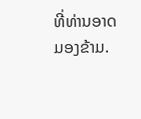ທີ່ທ່ານອາດມອງຂ້າມ.